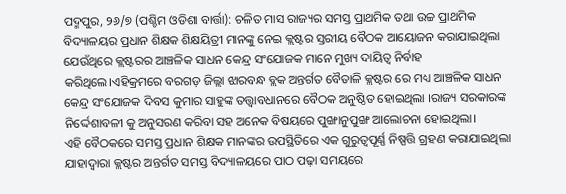ପଦ୍ମପୁର, ୨୬/୭ (ପଶ୍ଚିମ ଓଡିଶା ବାର୍ତ୍ତା): ଚଳିତ ମାସ ରାଜ୍ୟର ସମସ୍ତ ପ୍ରାଥମିକ ତଥା ଉଚ୍ଚ ପ୍ରାଥମିକ ବିଦ୍ୟାଳୟର ପ୍ରଧାନ ଶିକ୍ଷକ ଶିକ୍ଷୟିତ୍ରୀ ମାନଙ୍କୁ ନେଇ କ୍ଲଷ୍ଟର ସ୍ତରୀୟ ବୈଠକ ଆୟୋଜନ କରାଯାଇଥିଲା ଯେଉଁଥିରେ କ୍ଲଷ୍ଟରର ଆଞ୍ଚଳିକ ସାଧନ କେନ୍ଦ୍ର ସଂଯୋଜକ ମାନେ ମୁଖ୍ୟ ଦାୟିତ୍ବ ନିର୍ବାହ କରିଥିଲେ।ଏହିକ୍ରମରେ ବରଗଡ଼ ଜିଲ୍ଲା ଝାରବନ୍ଧ ବ୍ଲକ ଅନ୍ତର୍ଗତ ବୈତାଳି କ୍ଲଷ୍ଟର ରେ ମଧ୍ୟ ଆଞ୍ଚଳିକ ସାଧନ କେନ୍ଦ୍ର ସଂଯୋଜକ ଦିବସ କୁମାର ସାହୁଙ୍କ ତତ୍ତ୍ୱାବଧାନରେ ବୈଠକ ଅନୁଷ୍ଠିତ ହୋଇଥିଲା ।ରାଜ୍ୟ ସରକାରଙ୍କ ନିର୍ଦ୍ଦେଶାବଳୀ କୁ ଅନୁସରଣ କରିବା ସହ ଅନେକ ବିଷୟରେ ପୁଙ୍ଖାନୁପୁଙ୍ଖ ଆଲୋଚନା ହୋଇଥିଲା।
ଏହି ବୈଠକରେ ସମସ୍ତ ପ୍ରଧାନ ଶିକ୍ଷକ ମାନଙ୍କର ଉପସ୍ଥିତିରେ ଏକ ଗୁରୁତ୍ୱପୂର୍ଣ୍ଣ ନିଷ୍ପତ୍ତି ଗ୍ରହଣ କରାଯାଇଥିଲା ଯାହାଦ୍ୱାରା କ୍ଲଷ୍ଟର ଅନ୍ତର୍ଗତ ସମସ୍ତ ବିଦ୍ୟାଳୟରେ ପାଠ ପଢ଼ା ସମୟରେ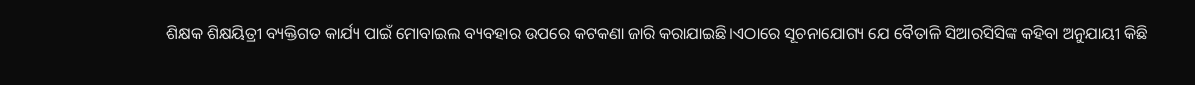ଶିକ୍ଷକ ଶିକ୍ଷୟିତ୍ରୀ ବ୍ୟକ୍ତିଗତ କାର୍ଯ୍ୟ ପାଇଁ ମୋବାଇଲ ବ୍ୟବହାର ଉପରେ କଟକଣା ଜାରି କରାଯାଇଛି।ଏଠାରେ ସୂଚନାଯୋଗ୍ୟ ଯେ ବୈତାଳି ସିଆରସିସିଙ୍କ କହିବା ଅନୁଯାୟୀ କିଛି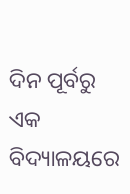ଦିନ ପୂର୍ବରୁ ଏକ ବିଦ୍ୟାଳୟରେ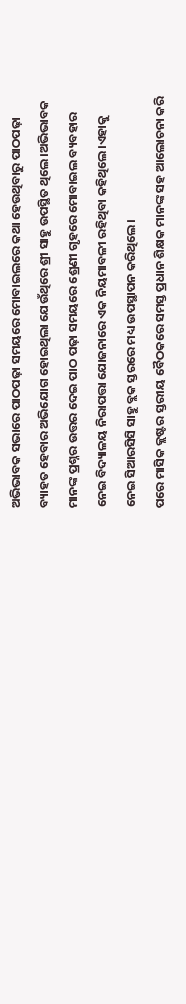ଅଭିଭାବକ ସଭାରେ ପାଠପଢ଼ା ସମୟରେ ମୋବାଇଲରେ କଥା ହେଉଥିବାରୁ ପାଠପଢ଼ା ବ୍ୟାହତ ହେବାର ଅଭିଯୋଗ ହୋଇଥିଲା ଯେଉଁଥିରେ ଶ୍ରୀ ସାହୁ ଉପସ୍ଥିତ ଥିଲେ।ଅଭିଭାବକ ମାନଙ୍କ ପ୍ରଶ୍ନର ଉତ୍ତର ଦେଇ ପାଠ ପଢ଼ା ସମୟରେ ଶ୍ରେଣୀ ଗୃହରେ ମୋବାଇଲ ବ୍ୟବହାର ନେଇ ବିଦ୍ୟାଳୟ ନିରାପତ୍ତା ଯୋଜନାରେ ଏକ ନିୟମାବଳୀ ରହିଥିବା କହିଥିଲେ।ଏହାକୁ ନେଇ ସିଆରସିସି ସାହୁ ବ୍ଲକ ସ୍ତରରେ ମଧ୍ୟ ଉପସ୍ଥାପନ କରିଥିଲେ।
ପରେ ମାସିକ କ୍ଲଷ୍ଟର ସ୍ତରୀୟ ବୈଠକରେ ସମସ୍ତ ପ୍ରଧାନ ଶିକ୍ଷକ ମାନଙ୍କ ସହ ଆଲୋଚନା କରି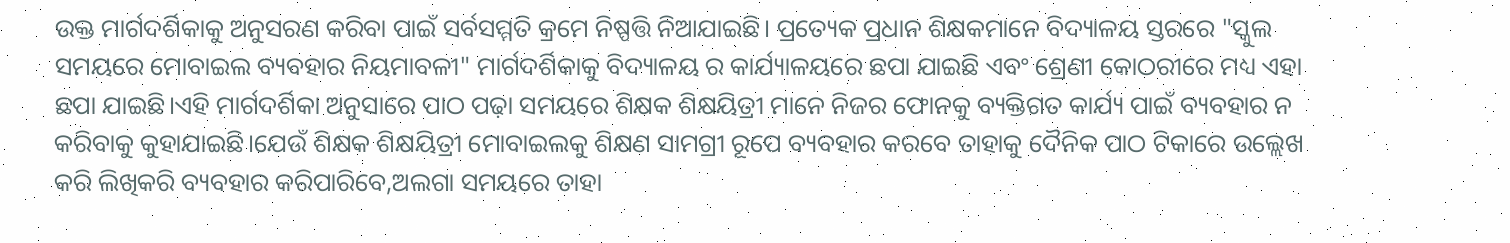ଉକ୍ତ ମାର୍ଗଦର୍ଶିକାକୁ ଅନୁସରଣ କରିବା ପାଇଁ ସର୍ବସମ୍ମତି କ୍ରମେ ନିଷ୍ପତ୍ତି ନିଆଯାଇଛି। ପ୍ରତ୍ୟେକ ପ୍ରଧାନ ଶିକ୍ଷକମାନେ ବିଦ୍ୟାଳୟ ସ୍ତରରେ "ସ୍କୁଲ ସମୟରେ ମୋବାଇଲ ବ୍ୟବହାର ନିୟମାବଳୀ" ମାର୍ଗଦର୍ଶିକାକୁ ବିଦ୍ୟାଳୟ ର କାର୍ଯ୍ୟାଳୟରେ ଛପା ଯାଇଛି ଏବଂ ଶ୍ରେଣୀ କୋଠରୀରେ ମଧ୍ୟ ଏହା ଛପା ଯାଇଛି।ଏହି ମାର୍ଗଦର୍ଶିକା ଅନୁସାରେ ପାଠ ପଢ଼ା ସମୟରେ ଶିକ୍ଷକ ଶିକ୍ଷୟିତ୍ରୀ ମାନେ ନିଜର ଫୋନକୁ ବ୍ୟକ୍ତିଗତ କାର୍ଯ୍ୟ ପାଇଁ ବ୍ୟବହାର ନ କରିବାକୁ କୁହାଯାଇଛି।ଯେଉଁ ଶିକ୍ଷକ ଶିକ୍ଷୟିତ୍ରୀ ମୋବାଇଲକୁ ଶିକ୍ଷଣ ସାମଗ୍ରୀ ରୂପେ ବ୍ୟବହାର କରବେ ତାହାକୁ ଦୈନିକ ପାଠ ଟିକାରେ ଉଲ୍ଲେଖ କରି ଲିଖିକରି ବ୍ୟବହାର କରିପାରିବେ,ଅଲଗା ସମୟରେ ତାହା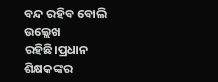ବନ୍ଦ ରହିବ ବୋଲି ଉଲ୍ଲେଖ ରହିଛି।ପ୍ରଧାନ ଶିକ୍ଷକଙ୍କର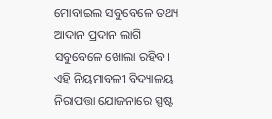ମୋବାଇଲ ସବୁବେଳେ ତଥ୍ୟ ଆଦାନ ପ୍ରଦାନ ଲାଗି ସବୁବେଳେ ଖୋଲା ରହିବ।
ଏହି ନିୟମାବଳୀ ବିଦ୍ୟାଳୟ ନିରାପତ୍ତା ଯୋଜନାରେ ସ୍ପଷ୍ଟ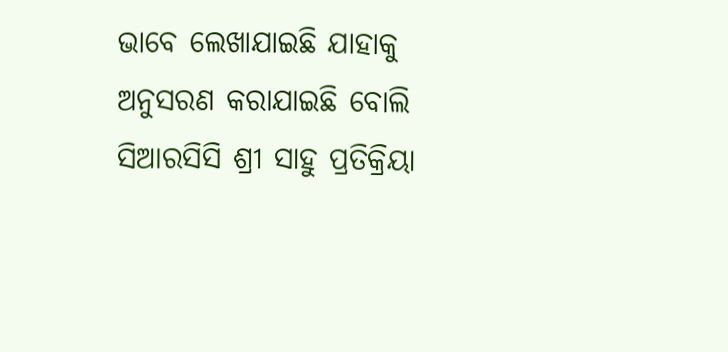ଭାବେ ଲେଖାଯାଇଛି ଯାହାକୁ ଅନୁସରଣ କରାଯାଇଛି ବୋଲି ସିଆରସିସି ଶ୍ରୀ ସାହୁ ପ୍ରତିକ୍ରିୟା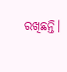ରଖିଛନ୍ତି।